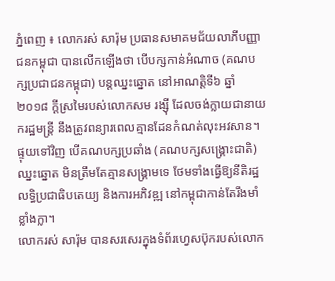ភ្នំពេញ ៖ លោករស់ សារ៉ុម ប្រធានសមាគមជ័យលាភីបញ្ញាជនកម្ពុជា បានលើកឡើងថា បើបក្សកាន់អំណាច (គណបក្សប្រជាជនកម្ពុជា) បន្តឈ្នះឆ្នោត នៅអាណត្តិទី៦ ឆ្នាំ២០១៨ ក្តីស្រមៃរបស់លោកសម រង្ស៊ី ដែលចង់ក្លាយជានាយករដ្ឋមន្ត្រី នឹងត្រូវពន្យារពេលគ្មានដែនកំណត់លុះអវសាន។ ផ្ទុយទៅវិញ បើគណបក្សប្រឆាំង (គណបក្សសង្គ្រោះជាតិ) ឈ្នះឆ្នោត មិនត្រឹមតែគ្មានសង្គ្រាមទេ ថែមទាំងធ្វើឱ្យនីតិរដ្ឋ លទ្ធិប្រជាធិបតេយ្យ និងការអភិវឌ្ឍ នៅកម្ពុជាកាន់តែរឹងមាំខ្លាំងក្លា។
លោករស់ សារ៉ុម បានសរសេរក្នុងទំព័រហ្វេសប៊ុករបស់លោក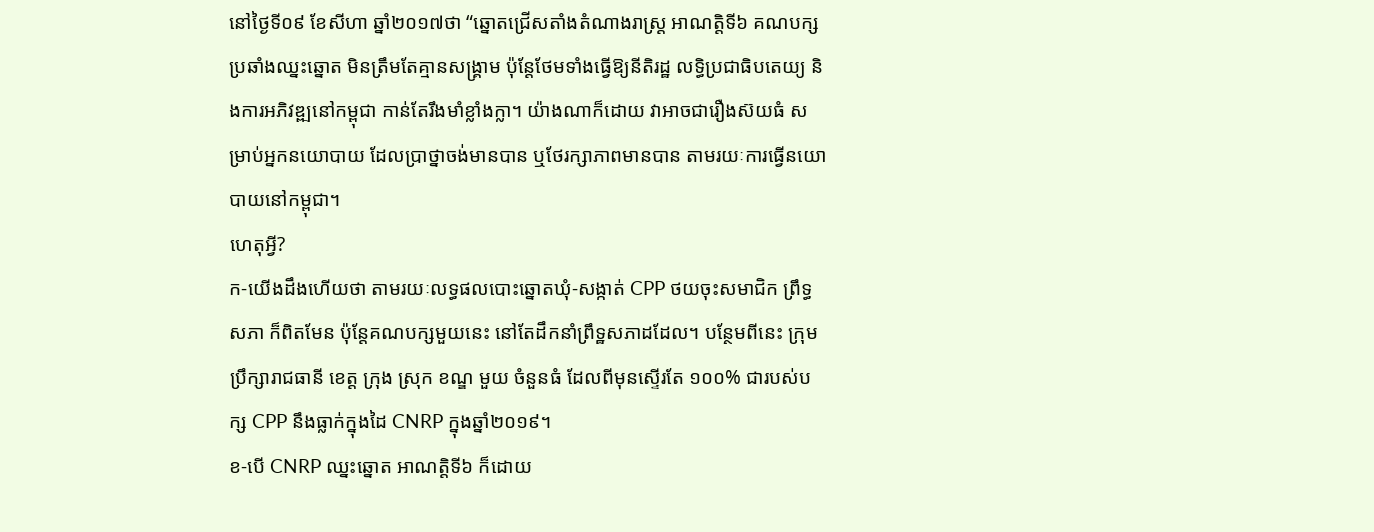នៅថ្ងៃទី០៩ ខែសីហា ឆ្នាំ២០១៧ថា “ឆ្នោតជ្រើសតាំងតំណាងរាស្ត្រ អាណត្តិទី៦ គណបក្សប្រឆាំងឈ្នះឆ្នោត មិនត្រឹមតែគ្មានសង្គ្រាម ប៉ុន្តែថែមទាំងធ្វើឱ្យនីតិរដ្ឋ លទ្ធិប្រជាធិបតេយ្យ និងការអភិវឌ្ឍនៅកម្ពុជា កាន់តែរឹងមាំខ្លាំងក្លា។ យ៉ាងណាក៏ដោយ វាអាចជារឿងស៊យធំ សម្រាប់អ្នកនយោបាយ ដែលប្រាថ្នាចង់មានបាន ឬថែរក្សាភាពមានបាន តាមរយៈការធ្វើនយោបាយនៅកម្ពុជា។
ហេតុអ្វី?
ក-យើងដឹងហើយថា តាមរយៈលទ្ធផលបោះឆ្នោតឃុំ-សង្កាត់ CPP ថយចុះសមាជិក ព្រឹទ្ធសភា ក៏ពិតមែន ប៉ុន្តែគណបក្សមួយនេះ នៅតែដឹកនាំព្រឹទ្ឋសភាដដែល។ បន្ថែមពីនេះ ក្រុមប្រឹក្សារាជធានី ខេត្ត ក្រុង ស្រុក ខណ្ឌ មួយ ចំនួនធំ ដែលពីមុនស្ទើរតែ ១០០% ជារបស់បក្ស CPP នឹងធ្លាក់ក្នុងដៃ CNRP ក្នុងឆ្នាំ២០១៩។
ខ-បើ CNRP ឈ្នះឆ្នោត អាណត្តិទី៦ ក៏ដោយ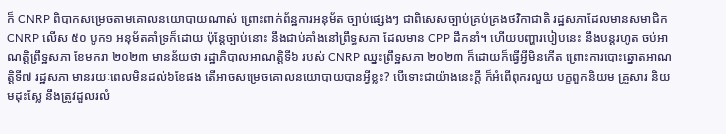ក៏ CNRP ពិបាកសម្រេចតាមគោលនយោបាយណាស់ ព្រោះពាក់ព័ន្ឋការអនុម័ត ច្បាប់ផ្សេងៗ ជាពិសេសច្បាប់គ្រប់គ្រងថវិកាជាតិ រដ្ឋសភាដែលមានសមាជិក CNRP លើស ៥០ បូក១ អនុម័តគាំទ្រក៏ដោយ ប៉ុន្តែច្បាប់នោះ នឹងជាប់គាំងនៅព្រឹទ្ធសភា ដែលមាន CPP ដឹកនាំ។ ហើយបញ្ហារបៀបនេះ នឹងបន្តរហូត ចប់អាណត្តិព្រឹទ្ឋសភា ខែមករា ២០២៣ មានន័យថា រដ្ឋាភិបាលអាណត្តិទី៦ របស់ CNRP ឈ្នះព្រឹទ្ឋសភា ២០២៣ ក៏ដោយក៏ធ្វើអ្វីមិនកើត ព្រោះការបោះឆ្នោតអាណត្តិទី៧ រដ្ឋសភា មានរយៈពេលមិនដល់៦ខែផង តើអាចសម្រេចគោលនយោបាយបានអ្វីខ្លះ? បើទោះជាយ៉ាងនេះក្តី ក៏អំពើពុករលួយ បក្ខពួកនិយម គ្រួសារ និយមដុះស្លែ នឹងត្រូវដួលរលំ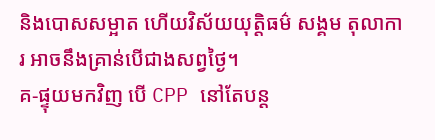និងបោសសម្អាត ហើយវិស័យយុត្តិធម៌ សង្គម តុលាការ អាចនឹងគ្រាន់បើជាងសព្វថ្ងៃ។
គ-ផ្ទុយមកវិញ បើ CPP នៅតែបន្ត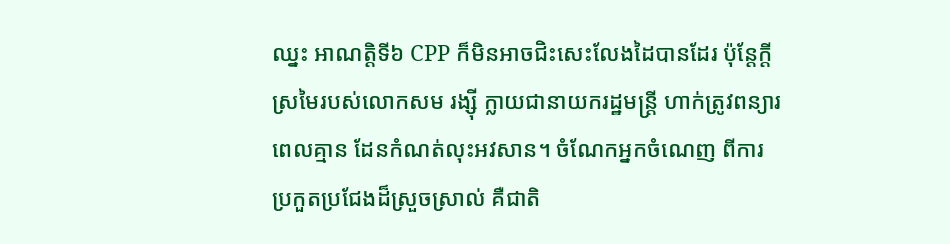ឈ្នះ អាណត្តិទី៦ CPP ក៏មិនអាចជិះសេះលែងដៃបានដែរ ប៉ុន្តែក្តីស្រមៃរបស់លោកសម រង្ស៊ី ក្លាយជានាយករដ្ឋមន្ត្រី ហាក់ត្រូវពន្យារពេលគ្មាន ដែនកំណត់លុះអវសាន។ ចំណែកអ្នកចំណេញ ពីការប្រកួតប្រជែងដ៏ស្រួចស្រាល់ គឺជាតិ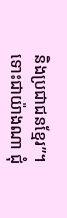និងប្រជាជនខ្មែរ”។
ទោះជាយ៉ាងណា ជុំ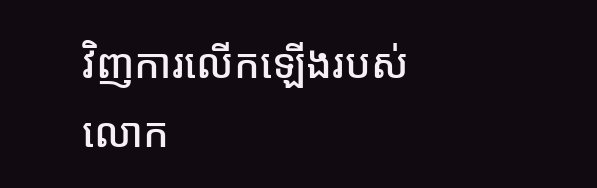វិញការលើកឡើងរបស់លោក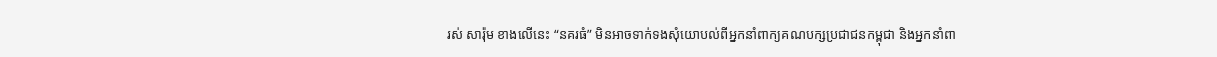រស់ សារ៉ុម ខាងលើនេះ “នគរធំ” មិនអាចទាក់ទងសុំយោបល់ពីអ្នកនាំពាក្យគណបក្សប្រជាជនកម្ពុជា និងអ្នកនាំពា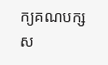ក្យគណបក្សស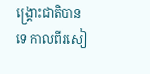ង្គ្រោះជាតិបានទេ កាលពីរសៀ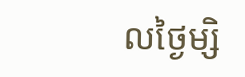លថ្ងៃម្សិ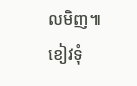លមិញ៕
ខៀវទុំ